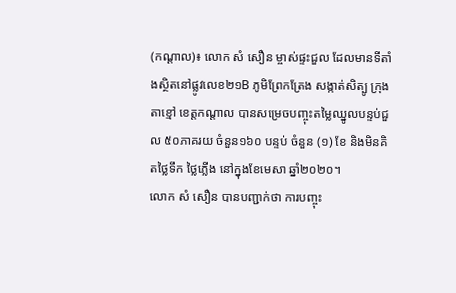(កណ្ដាល)៖ លោក សំ សឿន ម្ចាស់ផ្ទះជួល ដែលមានទីតាំងស្ថិតនៅផ្លូវលេខ២១B ភូមិព្រែកត្រែង សង្កាត់សិត្បូ ក្រុងតាខ្មៅ ខេត្ដកណ្ដាល បានសម្រេចបញ្ចុះតម្លៃឈ្នូលបន្ទប់ជួល ៥០ភាគរយ ចំនួន១៦០ បន្ទប់ ចំនួន (១) ខែ និងមិនគិតថ្លៃទឹក ថ្លៃភ្លើង នៅក្នុងខែមេសា ឆ្នាំ២០២០។
លោក សំ សឿន បានបញ្ជាក់ថា ការបញ្ចុះ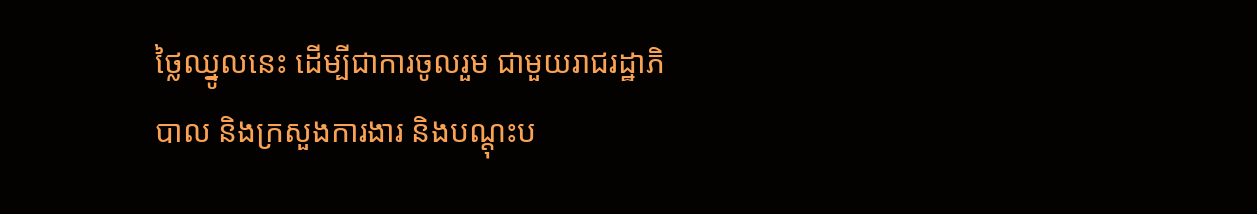ថ្លៃឈ្នូលនេះ ដើម្បីជាការចូលរួម ជាមួយរាជរដ្ឋាភិបាល និងក្រសួងការងារ និងបណ្ដុះប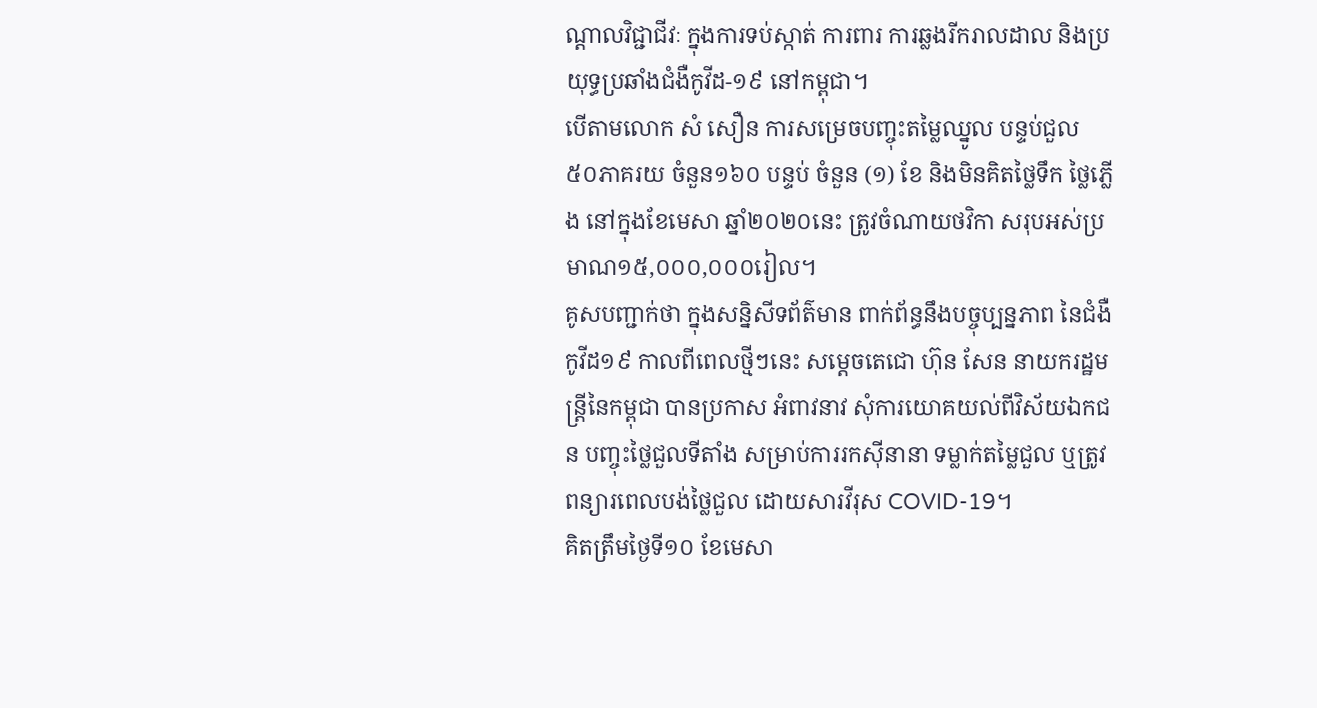ណ្ដាលវិជ្ជាជីវៈ ក្នុងការទប់ស្កាត់ ការពារ ការឆ្លងរីករាលដាល និងប្រយុទ្ធប្រឆាំងជំងឺកូវីដ-១៩ នៅកម្ពុជា។
បើតាមលោក សំ សឿន ការសម្រេចបញ្ចុះតម្លៃឈ្នូល បន្ទប់ជួល ៥០ភាគរយ ចំនួន១៦០ បន្ទប់ ចំនួន (១) ខែ និងមិនគិតថ្លៃទឹក ថ្លៃភ្លើង នៅក្នុងខែមេសា ឆ្នាំ២០២០នេះ ត្រូវចំណាយថវិកា សរុបអស់ប្រមាណ១៥,០០០,០០០រៀល។
គូសបញ្ជាក់ថា ក្នុងសន្និសីទព័ត៌មាន ពាក់ព័ន្ធនឹងបច្ចុប្បន្នភាព នៃជំងឺកូវីដ១៩ កាលពីពេលថ្មីៗនេះ សម្ដេចតេជោ ហ៊ុន សែន នាយករដ្ឋមន្ដ្រីនៃកម្ពុជា បានប្រកាស អំពាវនាវ សុំការយោគយល់ពីវិស័យឯកជន បញ្ចុះថ្លៃជួលទីតាំង សម្រាប់ការរកស៊ីនានា ទម្លាក់តម្លៃជួល ឬត្រូវពន្យារពេលបង់ថ្លៃជួល ដោយសារវីរុស COVID-19។
គិតត្រឹមថ្ងៃទី១០ ខែមេសា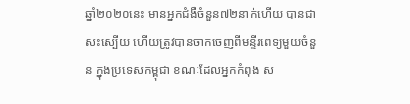ឆ្នាំ២០២០នេះ មានអ្នកជំងឺចំនួន៧២នាក់ហើយ បានជាសះស្បើយ ហើយត្រូវបានចាកចេញពីមន្ទីរពេទ្យមួយចំនួន ក្នុងប្រទេសកម្ពុជា ខណៈដែលអ្នកកំពុង ស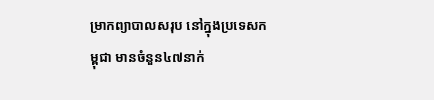ម្រាកព្យាបាលសរុប នៅក្នុងប្រទេសកម្ពុជា មានចំនួន៤៧នាក់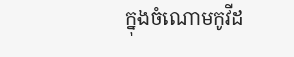ក្នុងចំណោមកូវីដ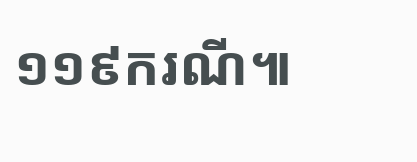១១៩ករណី៕